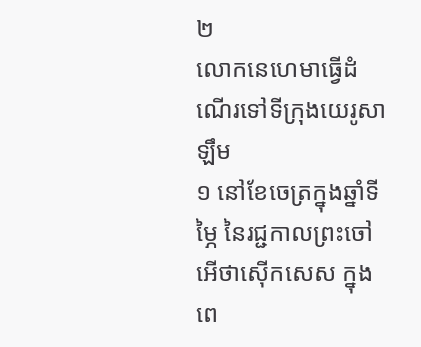២
លោកនេហេមាធ្វើដំណើរទៅទីក្រុងយេរូសាឡឹម
១ នៅខែចេត្រក្នុងឆ្នាំទីម្ភៃ នៃរជ្ជកាលព្រះចៅអើថាស៊ើកសេស ក្នុងពេ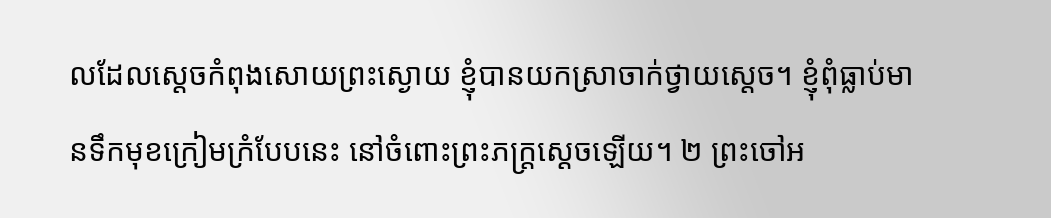លដែលស្ដេចកំពុងសោយព្រះស្ងោយ ខ្ញុំបានយកស្រាចាក់ថ្វាយស្ដេច។ ខ្ញុំពុំធ្លាប់មានទឹកមុខក្រៀមក្រំបែបនេះ នៅចំពោះព្រះភក្ត្រស្ដេចឡើយ។ ២ ព្រះចៅអ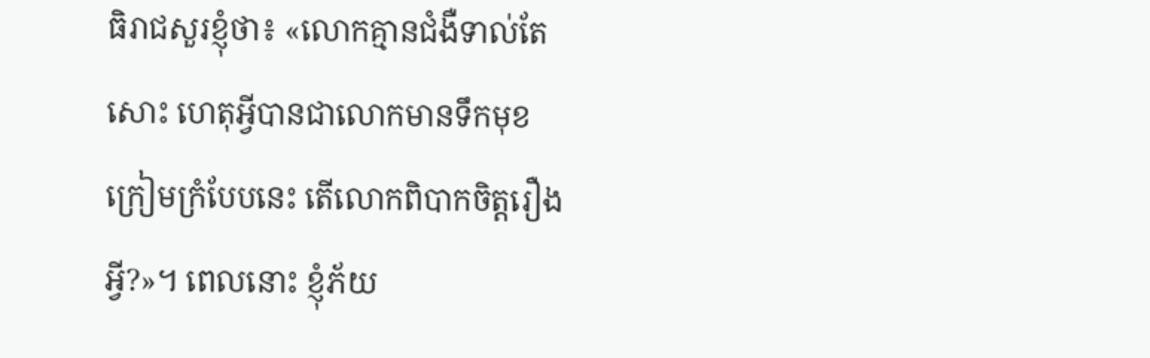ធិរាជសួរខ្ញុំថា៖ «លោកគ្មានជំងឺទាល់តែសោះ ហេតុអ្វីបានជាលោកមានទឹកមុខក្រៀមក្រំបែបនេះ តើលោកពិបាកចិត្តរឿងអ្វី?»។ ពេលនោះ ខ្ញុំភ័យ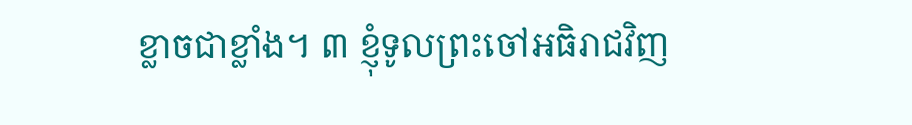ខ្លាចជាខ្លាំង។ ៣ ខ្ញុំទូលព្រះចៅអធិរាជវិញ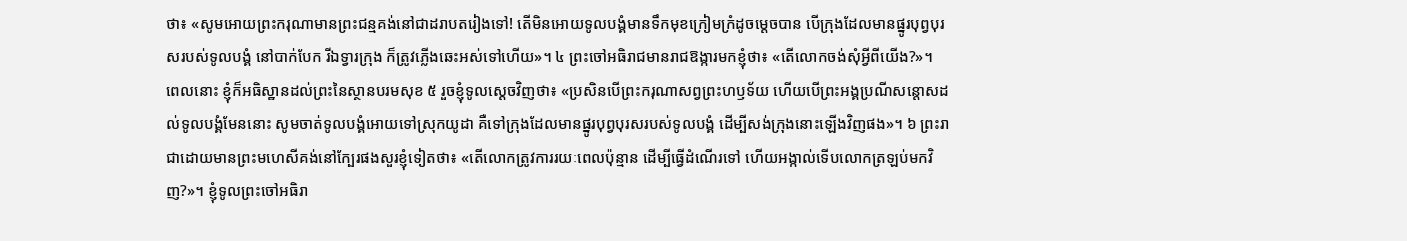ថា៖ «សូមអោយព្រះករុណាមានព្រះជន្មគង់នៅជាដរាបតរៀងទៅ! តើមិនអោយទូលបង្គំមានទឹកមុខក្រៀមក្រំដូចម្ដេចបាន បើក្រុងដែលមានផ្នូរបុព្វបុរសរបស់ទូលបង្គំ នៅបាក់បែក រីឯទ្វារក្រុង ក៏ត្រូវភ្លើងឆេះអស់ទៅហើយ»។ ៤ ព្រះចៅអធិរាជមានរាជឱង្ការមកខ្ញុំថា៖ «តើលោកចង់សុំអ្វីពីយើង?»។
ពេលនោះ ខ្ញុំក៏អធិស្ឋានដល់ព្រះនៃស្ថានបរមសុខ ៥ រួចខ្ញុំទូលស្ដេចវិញថា៖ «ប្រសិនបើព្រះករុណាសព្វព្រះហឫទ័យ ហើយបើព្រះអង្គប្រណីសន្ដោសដល់ទូលបង្គំមែននោះ សូមចាត់ទូលបង្គំអោយទៅស្រុកយូដា គឺទៅក្រុងដែលមានផ្នូរបុព្វបុរសរបស់ទូលបង្គំ ដើម្បីសង់ក្រុងនោះឡើងវិញផង»។ ៦ ព្រះរាជាដោយមានព្រះមហេសីគង់នៅក្បែរផងសួរខ្ញុំទៀតថា៖ «តើលោកត្រូវការរយៈពេលប៉ុន្មាន ដើម្បីធ្វើដំណើរទៅ ហើយអង្កាល់ទើបលោកត្រឡប់មកវិញ?»។ ខ្ញុំទូលព្រះចៅអធិរា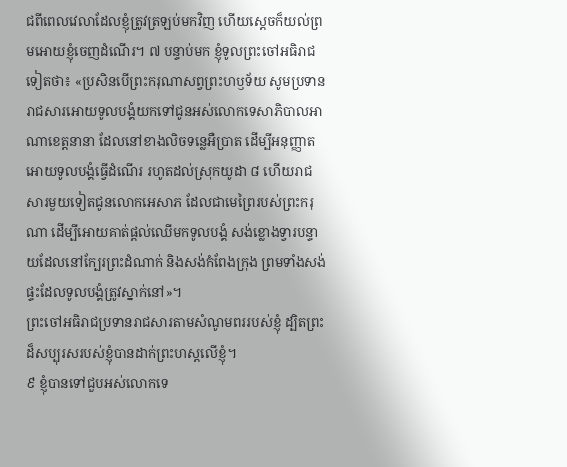ជពីពេលវេលាដែលខ្ញុំត្រូវត្រឡប់មកវិញ ហើយស្ដេចក៏យល់ព្រមអោយខ្ញុំចេញដំណើរ។ ៧ បន្ទាប់មក ខ្ញុំទូលព្រះចៅអធិរាជទៀតថា៖ «ប្រសិនបើព្រះករុណាសព្វព្រះហឫទ័យ សូមប្រទានរាជសារអោយទូលបង្គំយកទៅជូនអស់លោកទេសាភិបាលអាណាខេត្តនានា ដែលនៅខាងលិចទន្លេអឺប្រាត ដើម្បីអនុញ្ញាតអោយទូលបង្គំធ្វើដំណើរ រហូតដល់ស្រុកយូដា ៨ ហើយរាជសារមួយទៀតជូនលោកអេសាភ ដែលជាមេព្រៃរបស់ព្រះករុណា ដើម្បីអោយគាត់ផ្ដល់ឈើមកទូលបង្គំ សង់ខ្លោងទ្វារបន្ទាយដែលនៅក្បែរព្រះដំណាក់ និងសង់កំពែងក្រុង ព្រមទាំងសង់ផ្ទះដែលទូលបង្គំត្រូវស្នាក់នៅ»។
ព្រះចៅអធិរាជប្រទានរាជសារតាមសំណូមពររបស់ខ្ញុំ ដ្បិតព្រះដ៏សប្បុរសរបស់ខ្ញុំបានដាក់ព្រះហស្ដលើខ្ញុំ។
៩ ខ្ញុំបានទៅជួបអស់លោកទេ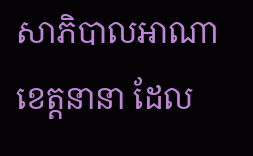សាភិបាលអាណាខេត្តនានា ដែល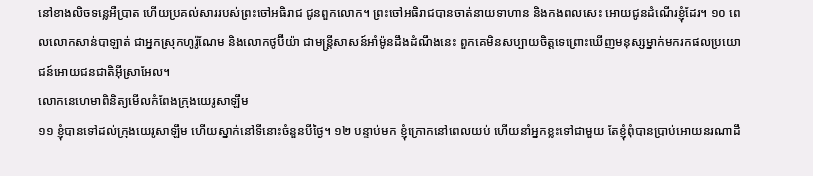នៅខាងលិចទន្លេអឺប្រាត ហើយប្រគល់សាររបស់ព្រះចៅអធិរាជ ជូនពួកលោក។ ព្រះចៅអធិរាជបានចាត់នាយទាហាន និងកងពលសេះ អោយជូនដំណើរខ្ញុំដែរ។ ១០ ពេលលោកសាន់បាឡាត់ ជាអ្នកស្រុកហូរ៉ូណែម និងលោកថូប៊ីយ៉ា ជាមន្ត្រីសាសន៍អាំម៉ូនដឹងដំណឹងនេះ ពួកគេមិនសប្បាយចិត្តទេព្រោះឃើញមនុស្សម្នាក់មករកផលប្រយោជន៍អោយជនជាតិអ៊ីស្រាអែល។
លោកនេហេមាពិនិត្យមើលកំពែងក្រុងយេរូសាឡឹម
១១ ខ្ញុំបានទៅដល់ក្រុងយេរូសាឡឹម ហើយស្នាក់នៅទីនោះចំនួនបីថ្ងៃ។ ១២ បន្ទាប់មក ខ្ញុំក្រោកនៅពេលយប់ ហើយនាំអ្នកខ្លះទៅជាមួយ តែខ្ញុំពុំបានប្រាប់អោយនរណាដឹ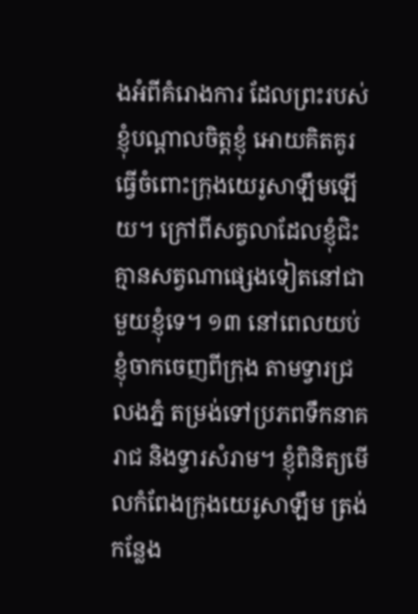ងអំពីគំរោងការ ដែលព្រះរបស់ខ្ញុំបណ្ដាលចិត្តខ្ញុំ អោយគិតគូរធ្វើចំពោះក្រុងយេរូសាឡឹមឡើយ។ ក្រៅពីសត្វលាដែលខ្ញុំជិះ គ្មានសត្វណាផ្សេងទៀតនៅជាមួយខ្ញុំទេ។ ១៣ នៅពេលយប់ខ្ញុំចាកចេញពីក្រុង តាមទ្វារជ្រលងភ្នំ តម្រង់ទៅប្រភពទឹកនាគរាជ និងទ្វារសំរាម។ ខ្ញុំពិនិត្យមើលកំពែងក្រុងយេរូសាឡឹម ត្រង់កន្លែង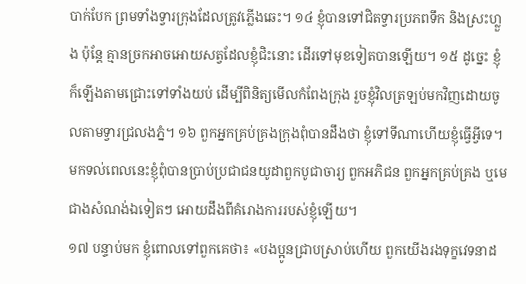បាក់បែក ព្រមទាំងទ្វារក្រុងដែលត្រូវភ្លើងឆេះ។ ១៤ ខ្ញុំបានទៅជិតទ្វារប្រភពទឹក និងស្រះហ្លួង ប៉ុន្តែ គ្មានច្រកអាចអោយសត្វដែលខ្ញុំជិះនោះ ដើរទៅមុខទៀតបានឡើយ។ ១៥ ដូច្នេះ ខ្ញុំក៏ឡើងតាមជ្រោះទៅទាំងយប់ ដើម្បីពិនិត្យមើលកំពែងក្រុង រួចខ្ញុំវិលត្រឡប់មកវិញដោយចូលតាមទ្វារជ្រលងភ្នំ។ ១៦ ពួកអ្នកគ្រប់គ្រងក្រុងពុំបានដឹងថា ខ្ញុំទៅទីណាហើយខ្ញុំធ្វើអ្វីទេ។ មកទល់ពេលនេះខ្ញុំពុំបានប្រាប់ប្រជាជនយូដាពួកបូជាចារ្យ ពួកអភិជន ពួកអ្នកគ្រប់គ្រង ឬមេជាងសំណង់ឯទៀតៗ អោយដឹងពីគំរោងការរបស់ខ្ញុំឡើយ។
១៧ បន្ទាប់មក ខ្ញុំពោលទៅពួកគេថា៖ «បងប្អូនជ្រាបស្រាប់ហើយ ពួកយើងរងទុក្ខវេទនាដ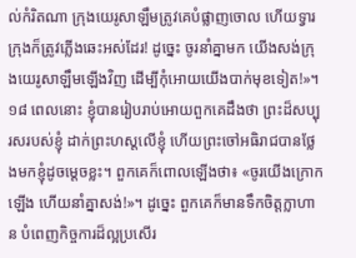ល់កំរិតណា ក្រុងយេរូសាឡឹមត្រូវគេបំផ្លាញចោល ហើយទ្វារក្រុងក៏ត្រូវភ្លើងឆេះអស់ដែរ! ដូច្នេះ ចូរនាំគ្នាមក យើងសង់ក្រុងយេរូសាឡឹមឡើងវិញ ដើម្បីកុំអោយយើងបាក់មុខទៀត!»។
១៨ ពេលនោះ ខ្ញុំបានរៀបរាប់អោយពួកគេដឹងថា ព្រះដ៏សប្បុរសរបស់ខ្ញុំ ដាក់ព្រះហស្ដលើខ្ញុំ ហើយព្រះចៅអធិរាជបានថ្លែងមកខ្ញុំដូចម្ដេចខ្លះ។ ពួកគេក៏ពោលឡើងថា៖ «ចូរយើងក្រោកឡើង ហើយនាំគ្នាសង់!»។ ដូច្នេះ ពួកគេក៏មានទឹកចិត្តក្លាហាន បំពេញកិច្ចការដ៏ល្អប្រសើរ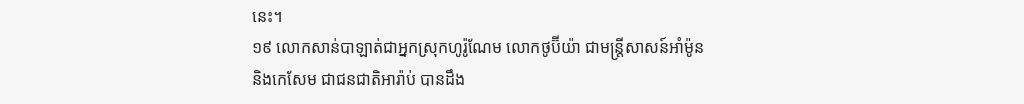នេះ។
១៩ លោកសាន់បាឡាត់ជាអ្នកស្រុកហូរ៉ូណែម លោកថូប៊ីយ៉ា ជាមន្ត្រីសាសន៍អាំម៉ូន និងកេសែម ជាជនជាតិអារ៉ាប់ បានដឹង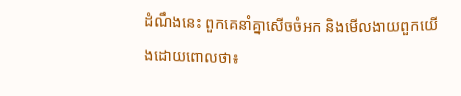ដំណឹងនេះ ពួកគេនាំគ្នាសើចចំអក និងមើលងាយពួកយើងដោយពោលថា៖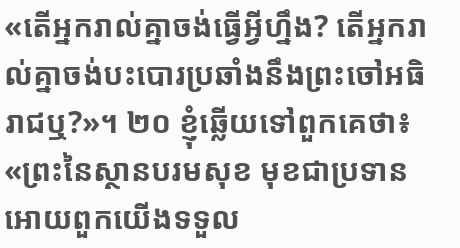«តើអ្នករាល់គ្នាចង់ធ្វើអ្វីហ្នឹង? តើអ្នករាល់គ្នាចង់បះបោរប្រឆាំងនឹងព្រះចៅអធិរាជឬ?»។ ២០ ខ្ញុំឆ្លើយទៅពួកគេថា៖ «ព្រះនៃស្ថានបរមសុខ មុខជាប្រទានអោយពួកយើងទទួល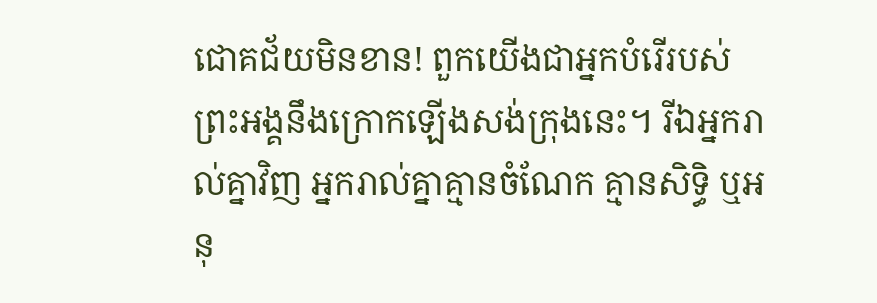ជោគជ័យមិនខាន! ពួកយើងជាអ្នកបំរើរបស់ព្រះអង្គនឹងក្រោកឡើងសង់ក្រុងនេះ។ រីឯអ្នករាល់គ្នាវិញ អ្នករាល់គ្នាគ្មានចំណែក គ្មានសិទ្ធិ ឬអនុ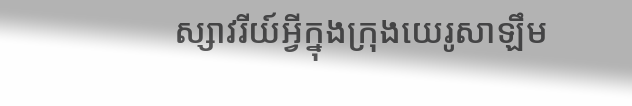ស្សាវរីយ៍អ្វីក្នុងក្រុងយេរូសាឡឹម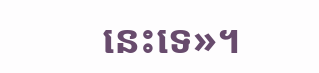នេះទេ»។